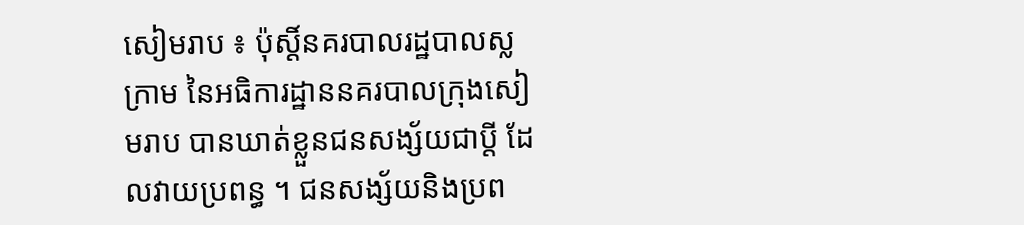សៀមរាប ៖ ប៉ុស្ដិ៍នគរបាលរដ្ឋបាលស្លក្រាម នៃអធិការដ្ឋាននគរបាលក្រុងសៀមរាប បានឃាត់ខ្លួនជនសង្ស័យជាប្តី ដែលវាយប្រពន្ធ ។ ជនសង្ស័យនិងប្រព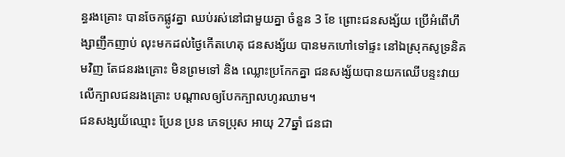ន្ធរងគ្រោះ បានចែកផ្លូវគ្នា ឈប់រស់នៅជាមួយគ្នា ចំនួន 3 ខែ ព្រោះជនសង្ស័យ ប្រើអំពើហឹង្សាញឹកញាប់ លុះមកដល់ថ្ងៃកើតហេតុ ជនសង្ស័យ បានមកហៅទៅផ្ទះ នៅឯស្រុកសូទ្រនិគមវិញ តែជនរងគ្រោះ មិនព្រមទៅ និង ឈ្លោះប្រកែកគ្នា ជនសង្ស័យបានយកឈើបន្ទះវាយលើក្បាលជនរងគ្រោះ បណ្តាលឲ្យបែកក្បាលហូរឈាម។
ជនសង្សយ័ឈ្មោះ ប្រែន ប្រន ភេទប្រុស អាយុ 27ឆ្នាំ ជនជា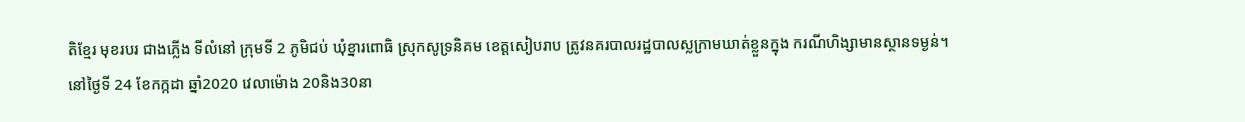តិខ្មែរ មុខរបរ ជាងភ្លើង ទីលំនៅ ក្រុមទី 2 ភូមិជប់ ឃុំខ្នារពោធិ ស្រុកសូទ្រនិគម ខេត្តសៀបរាប ត្រូវនគរបាលរដ្ឋបាលស្លក្រាមឃាត់ខ្លួនក្នុង ករណីហិង្សាមានស្ថានទម្ងន់។
នៅថ្ងៃទី 24 ខែកក្កដា ឆ្នាំ2020 វេលាម៉ោង 20និង30នា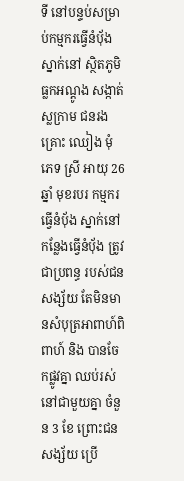ទី នៅបន្ទប់សម្រាប់កម្មករធ្វើនំបុ័ងស្នាក់នៅ ស្ថិតភូមិធ្លកអណ្តូង សង្កាត់ស្លក្រាម ជនរងគ្រោះ ឈៀង មុំ ភេទ ស្រី អាយុ 26ឆ្នាំ មុខរបរ កម្មករធ្វើនំបុ័ង ស្នាក់នៅកន្លែងធ្វើនំបុ័ង ត្រូវជាប្រពន្ធ របស់ជនសង្ស័យ តែមិនមានសំបុត្រអាពាហ៍ពិពាហ៍ និង បានចែកផ្លូវគ្នា ឈប់រស់នៅជាមួយគ្នា ចំនួន 3 ខែ ព្រោះជនសង្ស័យ ប្រើ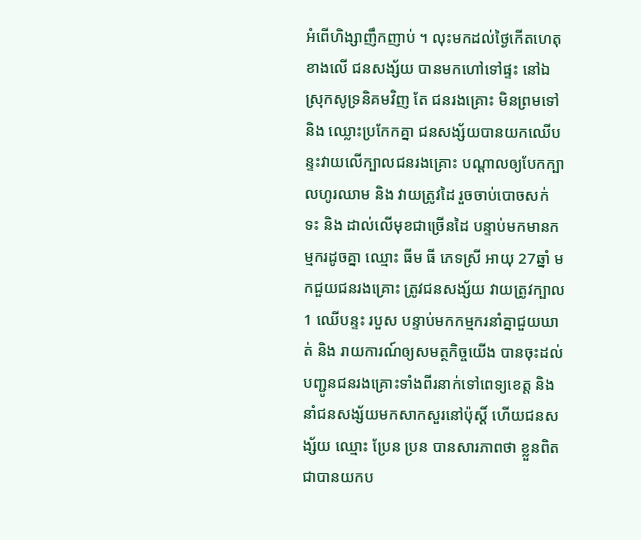អំពើហិង្សាញឹកញាប់ ។ លុះមកដល់ថ្ងៃកើតហេតុខាងលើ ជនសង្ស័យ បានមកហៅទៅផ្ទះ នៅឯស្រុកសូទ្រនិគមវិញ តែ ជនរងគ្រោះ មិនព្រមទៅ និង ឈ្លោះប្រកែកគ្នា ជនសង្ស័យបានយកឈើបន្ទះវាយលើក្បាលជនរងគ្រោះ បណ្តាលឲ្យបែកក្បាលហូរឈាម និង វាយត្រូវដៃ រួចចាប់បោចសក់ ទះ និង ដាល់លើមុខជាច្រើនដៃ បន្ទាប់មកមានកម្មករដូចគ្នា ឈ្មោះ ធីម ធី ភេទស្រី អាយុ 27ឆ្នាំ មកជួយជនរងគ្រោះ ត្រូវជនសង្ស័យ វាយត្រូវក្បាល 1 ឈើបន្ទះ របួស បន្ទាប់មកកម្មករនាំគ្នាជួយឃាត់ និង រាយការណ៍ឲ្យសមត្ថកិច្ចយើង បានចុះដល់ បញ្ជូនជនរងគ្រោះទាំងពីរនាក់ទៅពេទ្យខេត្ត និង នាំជនសង្ស័យមកសាកសួរនៅប៉ុស្តិ៍ ហើយជនសង្ស័យ ឈ្មោះ ប្រែន ប្រន បានសារភាពថា ខ្លួនពិតជាបានយកប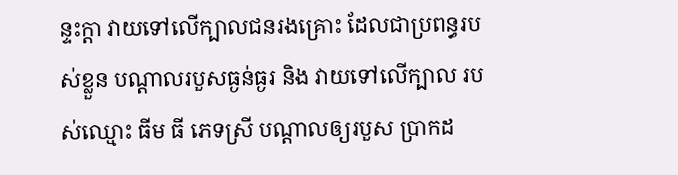ន្ទះក្តា វាយទៅលើក្បាលជនរងគ្រោះ ដែលជាប្រពន្ធរបស់ខ្លួន បណ្តាលរបួសធ្ងន់ធ្ងរ និង វាយទៅលើក្បាល របស់ឈ្មោះ ធីម ធី ភេទស្រី បណ្តាលឲ្យរបួស ប្រាកដ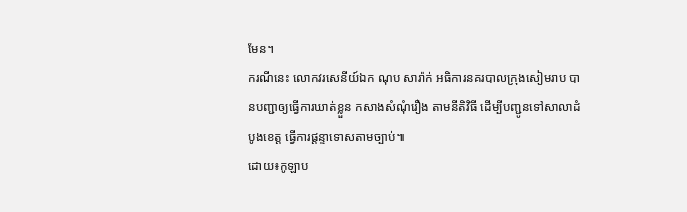មែន។
ករណីនេះ លោកវរសេនីយ៍ឯក ណុប សារ៉ាក់ អធិការនគរបាលក្រុងសៀមរាប បានបញ្ជាឲ្យធ្វើការឃាត់ខ្លួន កសាងសំណុំរឿង តាមនីតិវិធី ដើម្បីបញ្ជូនទៅសាលាដំបូងខេត្ត ធ្វើការផ្ដន្ទាទោសតាមច្បាប់៕
ដោយ៖កូឡាប